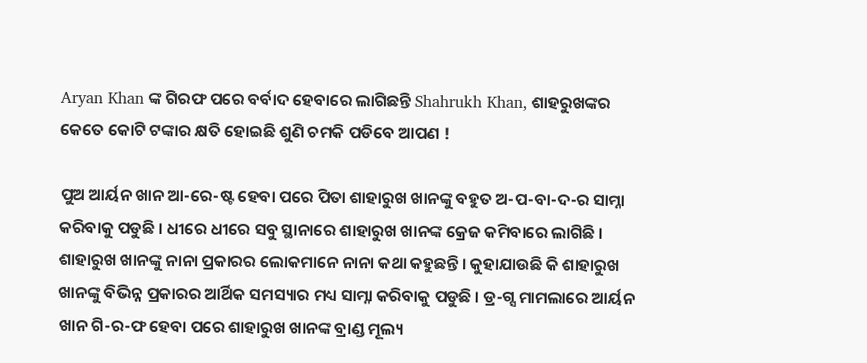Aryan Khan ଙ୍କ ଗିରଫ ପରେ ବର୍ବାଦ ହେବାରେ ଲାଗିଛନ୍ତି Shahrukh Khan, ଶାହରୁଖଙ୍କର କେତେ କୋଟି ଟଙ୍କାର କ୍ଷତି ହୋଇଛି ଶୁଣି ଚମକି ପଡିବେ ଆପଣ !

ପୁଅ ଆର୍ୟନ ଖାନ ଆ-ରେ-ଷ୍ଟ ହେବା ପରେ ପିତା ଶାହାରୁଖ ଖାନଙ୍କୁ ବହୁତ ଅ-ପ-ବା-ଦ-ର ସାମ୍ନା କରିବାକୁ ପଡୁଛି । ଧୀରେ ଧୀରେ ସବୁ ସ୍ଥାନାରେ ଶାହାରୁଖ ଖାନଙ୍କ କ୍ରେଜ କମିବାରେ ଲାଗିଛି । ଶାହାରୁଖ ଖାନଙ୍କୁ ନାନା ପ୍ରକାରର ଲୋକମାନେ ନାନା କଥା କହୁଛନ୍ତି । କୁହାଯାଉଛି କି ଶାହାରୁଖ ଖାନଙ୍କୁ ବିଭିନ୍ନ ପ୍ରକାରର ଆର୍ଥିକ ସମସ୍ୟାର ମଧ୍ୟ ସାମ୍ନା କରିବାକୁ ପଡୁଛି । ଡ୍ର-ଗ୍ସ ମାମଲାରେ ଆର୍ୟନ ଖାନ ଗି-ର-ଫ ହେବା ପରେ ଶାହାରୁଖ ଖାନଙ୍କ ବ୍ରାଣ୍ଡ ମୂଲ୍ୟ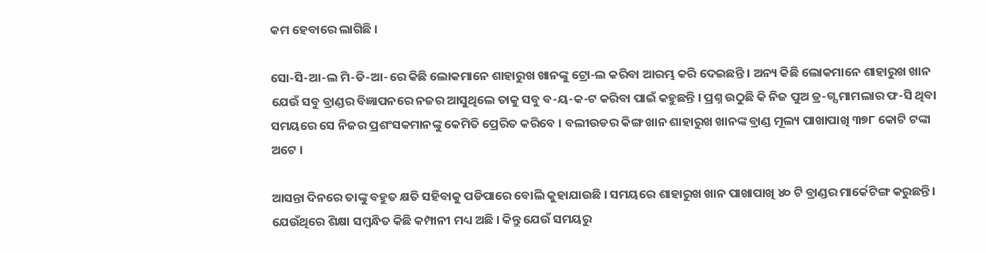କମ ହେବାରେ ଲାଗିଛି ।

ସୋ-ସି-ଆ-ଲ ମି-ଡି-ଆ-ରେ କିଛି ଲୋକମାନେ ଶାହାରୁଖ ଖାନଙ୍କୁ ଟ୍ରୋ-ଲ କରିବା ଆରମ୍ଭ କରି ଦେଇଛନ୍ତି । ଅନ୍ୟ କିଛି ଲୋକମାନେ ଶାହାରୁଖ ଖାନ ଯେଉଁ ସବୁ ବ୍ରାଣ୍ଡର ବିଜ୍ଞାପନରେ ନଜର ଆସୁଥିଲେ ତାକୁ ସବୁ ବ-ୟ-କ-ଟ କରିବା ପାଇଁ କହୁଛନ୍ତି । ପ୍ରଶ୍ନ ଉଠୁଛି କି ନିଜ ପୁଅ ଡ୍ର-ଗ୍ସ ମାମଲାର ଫ-ସି ଥିବା ସମୟରେ ସେ ନିଜର ପ୍ରଶଂସକମାନଙ୍କୁ କେମିତି ପ୍ରେରିତ କରିବେ । ବଲୀଉଡର କିଙ୍ଗ ଖାନ ଶାହାରୁଖ ଖାନଙ୍କ ବ୍ରାଣ୍ଡ ମୂଲ୍ୟ ପାଖାପାଖି ୩୭୮ କୋଟି ଟଙ୍କା ଅଟେ ।

ଆସନ୍ତା ଦିନରେ ତାଙ୍କୁ ବହୁତ କ୍ଷତି ସହିବାକୁ ପଡିପାରେ ବୋଲି କୁହାଯାଉଛି । ସମୟରେ ଶାହାରୁଖ ଖାନ ପାଖାପାଖି ୪୦ ଟି ବ୍ରାଣ୍ଡର ମାର୍କେଟିଙ୍ଗ କରୁଛନ୍ତି । ଯେଉଁଥିରେ ଶିକ୍ଷା ସମ୍ବନ୍ଧିତ କିଛି କମ୍ପାନୀ ମଧ୍ୟ ଅଛି । କିନ୍ତୁ ଯେଉଁ ସମୟରୁ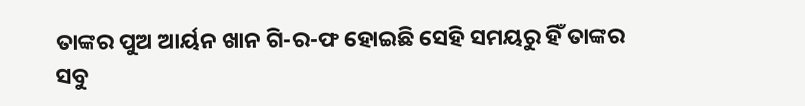ତାଙ୍କର ପୁଅ ଆର୍ୟନ ଖାନ ଗି-ର-ଫ ହୋଇଛି ସେହି ସମୟରୁ ହିଁ ତାଙ୍କର ସବୁ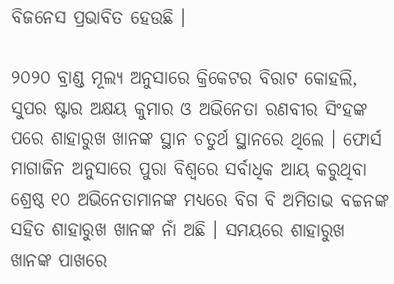ବିଜନେସ ପ୍ରଭାବିତ ହେଉଛି ।

୨୦୨୦ ବ୍ରାଣ୍ଡ ମୂଲ୍ୟ ଅନୁସାରେ କ୍ରିକେଟର ବିରାଟ କୋହଲି, ସୁପର ଷ୍ଟାର ଅକ୍ଷୟ କୁମାର ଓ ଅଭିନେତା ରଣବୀର ସିଂହଙ୍କ ପରେ ଶାହାରୁଖ ଖାନଙ୍କ ସ୍ଥାନ ଚତୁର୍ଥ ସ୍ଥାନରେ ଥିଲେ । ଫୋର୍ସ ମାଗାଜିନ ଅନୁସାରେ ପୁରା ବିଶ୍ଵରେ ସର୍ବାଧିକ ଆୟ କରୁଥିବା ଶ୍ରେଷ୍ଠ ୧୦ ଅଭିନେତାମାନଙ୍କ ମଧ୍ୟରେ ବିଗ ବି ଅମିତାଭ ବଚ୍ଚନଙ୍କ ସହିତ ଶାହାରୁଖ ଖାନଙ୍କ ନାଁ ଅଛି । ସମୟରେ ଶାହାରୁଖ ଖାନଙ୍କ ପାଖରେ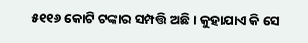୫୧୧୬ କୋଟି ଟଙ୍କାର ସମ୍ପତ୍ତି ଅଛି । କୁହାଯାଏ କି ସେ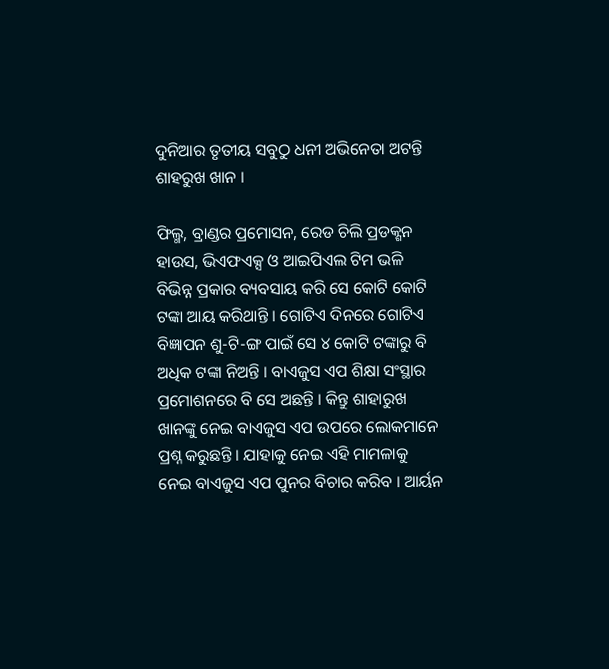ଦୁନିଆର ତୃତୀୟ ସବୁଠୁ ଧନୀ ଅଭିନେତା ଅଟନ୍ତି ଶାହରୁଖ ଖାନ ।

ଫିଲ୍ମ, ବ୍ରାଣ୍ଡର ପ୍ରମୋସନ, ରେଡ ଚିଲି ପ୍ରଡକ୍ଶନ ହାଉସ, ଭିଏଫଏକ୍ସ ଓ ଆଇପିଏଲ ଟିମ ଭଳି ବିଭିନ୍ନ ପ୍ରକାର ବ୍ୟବସାୟ କରି ସେ କୋଟି କୋଟି ଟଙ୍କା ଆୟ କରିଥାନ୍ତି । ଗୋଟିଏ ଦିନରେ ଗୋଟିଏ ବିଜ୍ଞାପନ ଶୁ-ଟି-ଙ୍ଗ ପାଇଁ ସେ ୪ କୋଟି ଟଙ୍କାରୁ ବି ଅଧିକ ଟଙ୍କା ନିଅନ୍ତି । ବାଏଜୁସ ଏପ ଶିକ୍ଷା ସଂସ୍ଥାର ପ୍ରମୋଶନରେ ବି ସେ ଅଛନ୍ତି । କିନ୍ତୁ ଶାହାରୁଖ ଖାନଙ୍କୁ ନେଇ ବାଏଜୁସ ଏପ ଉପରେ ଲୋକମାନେ ପ୍ରଶ୍ନ କରୁଛନ୍ତି । ଯାହାକୁ ନେଇ ଏହି ମାମଳାକୁ ନେଇ ବାଏଜୁସ ଏପ ପୁନର ବିଚାର କରିବ । ଆର୍ୟନ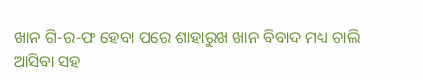ଖାନ ଗି-ର-ଫ ହେବା ପରେ ଶାହାରୁଖ ଖାନ ବିବାଦ ମଧ୍ୟ ଚାଲି ଆସିବା ସହ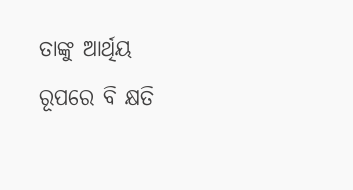ତାଙ୍କୁ ଆର୍ଥିୟ ରୂପରେ ବି କ୍ଷତି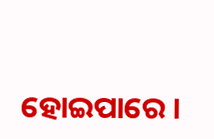ହୋଇପାରେ ।